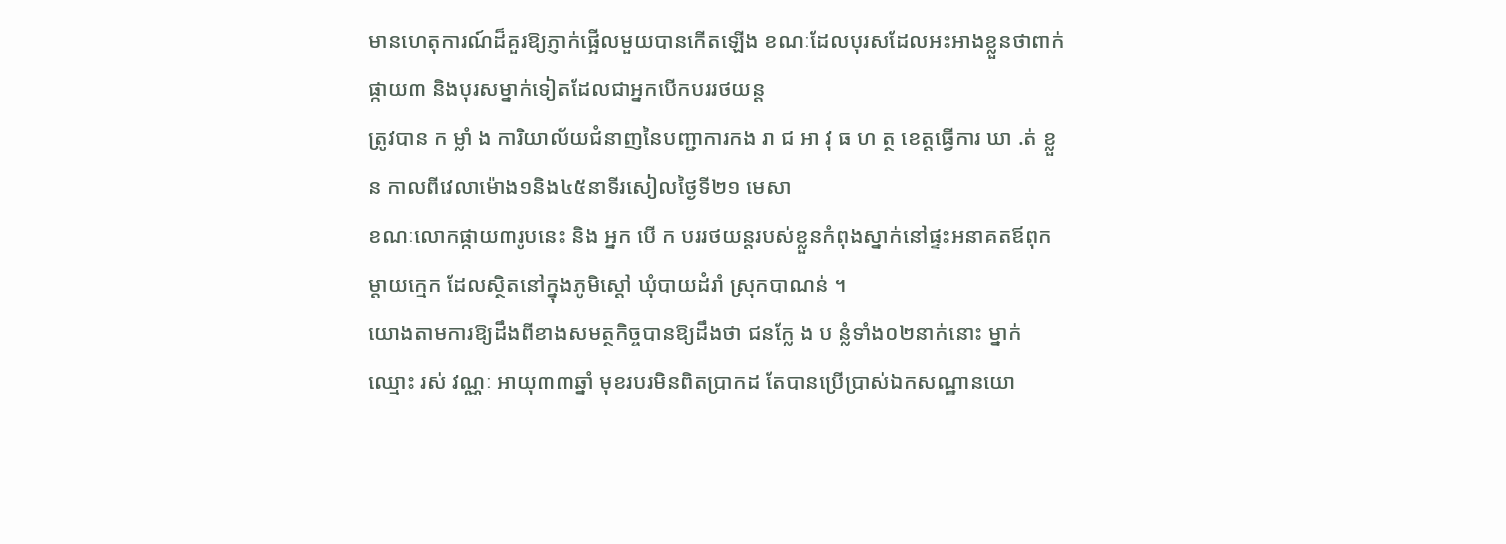មានហេតុការណ៍ដ៏គួរឱ្យភ្ញាក់ផ្អើលមួយបានកើតឡើង ខណៈដែលបុរសដែលអះអាងខ្លួនថាពាក់ផ្កាយ៣ និងបុរសម្នាក់ទៀតដែលជាអ្នកបើកបររថយន្ត
ត្រូវបាន ក ម្លាំ ង ការិយាល័យជំនាញនៃបញ្ជាការកង រា ជ អា វុ ធ ហ ត្ថ ខេត្តធ្វើការ ឃា .ត់ ខ្លួន កាលពីវេលាម៉ោង១និង៤៥នាទីរសៀលថ្ងៃទី២១ មេសា
ខណៈលោកផ្កាយ៣រូបនេះ និង អ្នក បើ ក បររថយន្តរបស់ខ្លួនកំពុងស្នាក់នៅផ្ទះអនាគតឪពុកម្ដាយក្មេក ដែលស្ថិតនៅក្នុងភូមិស្ដៅ ឃុំបាយដំរាំ ស្រុកបាណន់ ។
យោងតាមការឱ្យដឹងពីខាងសមត្ថកិច្ចបានឱ្យដឹងថា ជនក្លែ ង ប ន្លំទាំង០២នាក់នោះ ម្នាក់ឈ្មោះ រស់ វណ្ណៈ អាយុ៣៣ឆ្នាំ មុខរបរមិនពិតប្រាកដ តែបានប្រើប្រាស់ឯកសណ្ឋានយោ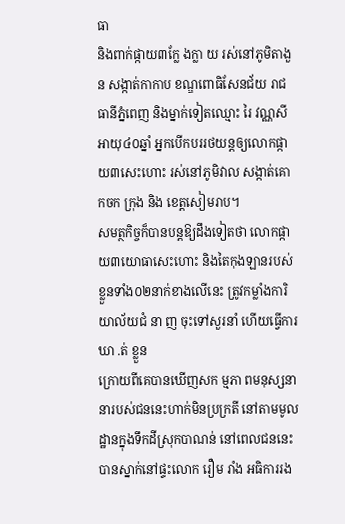ធា
និងពាក់ផ្កាយ៣ក្លែ ងក្លា យ រស់នៅភូមិតាងួន សង្កាត់កាកាប ខណ្ឌពោធិសែនជ័យ រាជធានីភ្នំពេញ និងម្នាក់ទៀតឈ្មោះ រៃ វណ្ណសី អាយុ៤០ឆ្នាំ អ្នកបើកបររថយន្តឲ្យលោកផ្កាយ៣សេះហោះ រស់នៅភូមិវាល សង្កាត់គោកចក ក្រុង និង ខេត្តសៀមរាប។
សមត្ថកិច្ចក៏បានបន្តឱ្យដឹងទៀតថា លោកផ្កាយ៣យោធាសេះហោះ និងតៃកុងឡានរបស់ខ្លួនទាំង០២នាក់ខាងលើនេះ ត្រូវកម្លាំងការិយាល័យជំ នា ញ ចុះទៅសួរនាំ ហើយធ្វើការ ឃា .ត់ ខ្លួន
ក្រោយពីគេបានឃើញសក ម្មភា ពមនុស្សនានារបស់ជននេះហាក់មិនប្រក្រតី នៅតាមមូលដ្ឋានក្នុងទឹកដីស្រុកបាណន់ នៅពេលជននេះបានស្នាក់នៅផ្ទះលោក រឿម រាំង អធិការរង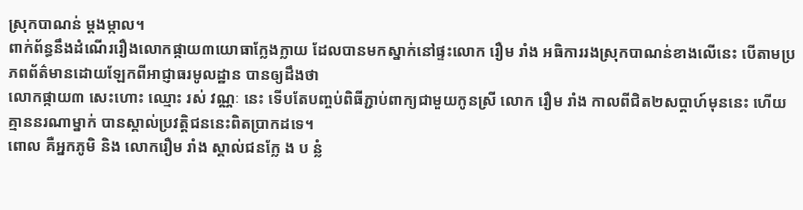ស្រុកបាណន់ ម្ដងម្កាល។
ពាក់ព័ន្ធនឹងដំណើររឿងលោកផ្កាយ៣យោធាក្លែងក្លាយ ដែលបានមកស្នាក់នៅផ្ទះលោក រឿម រាំង អធិការរងស្រុកបាណន់ខាងលើនេះ បើតាមប្រភពព័ត៌មានដោយឡែកពីអាជ្ញាធរមូលដ្ឋាន បានឲ្យដឹងថា
លោកផ្កាយ៣ សេះហោះ ឈ្មោះ រស់ វណ្ណៈ នេះ ទើបតែបញ្ចប់ពិធីភ្ជាប់ពាក្យជាមួយកូនស្រី លោក រឿម រាំង កាលពីជិត២សប្ដាហ៍មុននេះ ហើយគ្មាននរណាម្នាក់ បានស្គាល់ប្រវត្តិជននេះពិតប្រាកដទេ។
ពោល គឺអ្នកភូមិ និង លោករឿម រាំង ស្គាល់ជនក្លែ ង ប ន្លំ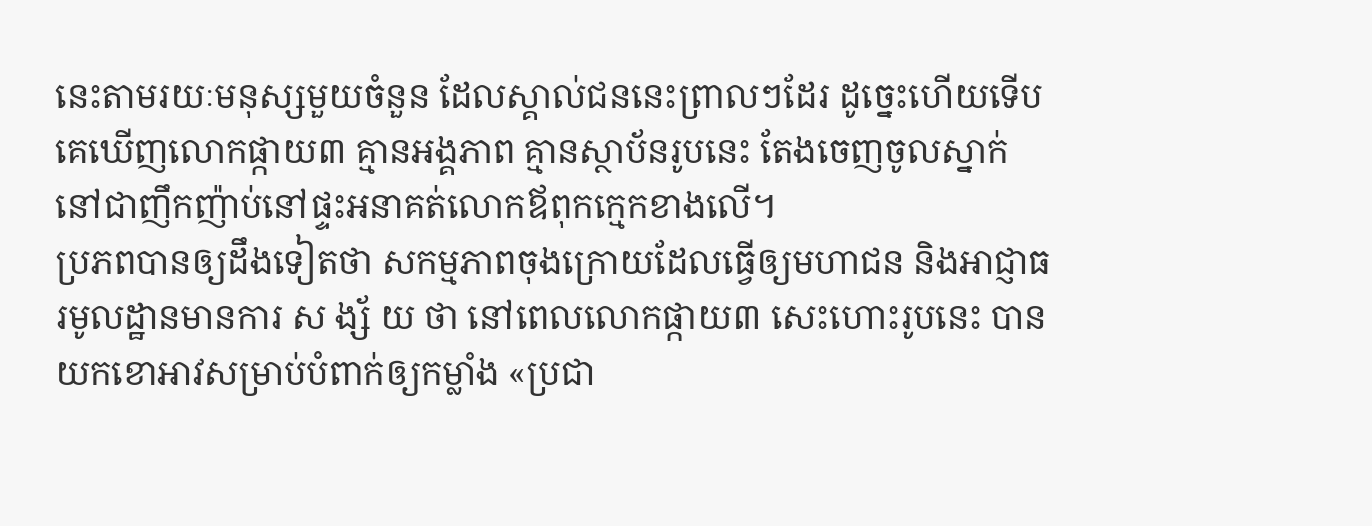នេះតាមរយៈមនុស្សមួយចំនួន ដែលស្គាល់ជននេះព្រាលៗដែរ ដូច្នេះហើយទើប
គេឃើញលោកផ្កាយ៣ គ្មានអង្គភាព គ្មានស្ថាប័នរូបនេះ តែងចេញចូលស្នាក់នៅជាញឹកញ៉ាប់នៅផ្ទះអនាគត់លោកឪពុកក្មេកខាងលើ។
ប្រភពបានឲ្យដឹងទៀតថា សកម្មភាពចុងក្រោយដែលធ្វើឲ្យមហាជន និងអាជ្ញាធរមូលដ្ឋានមានការ ស ង្ស័ យ ថា នៅពេលលោកផ្កាយ៣ សេះហោះរូបនេះ បានយកខោអាវសម្រាប់បំពាក់ឲ្យកម្លាំង «ប្រជា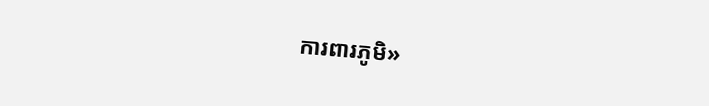ការពារភូមិ»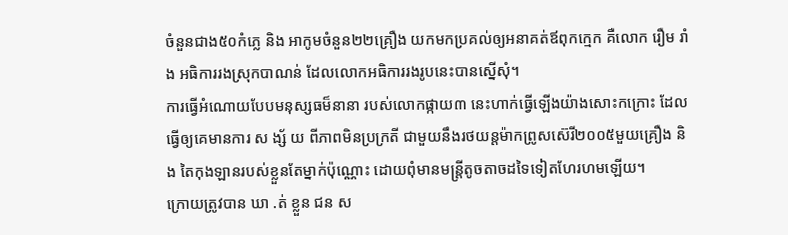ចំនួនជាង៥០កំភ្លេ និង អាកូមចំនួន២២គ្រឿង យកមកប្រគល់ឲ្យអនាគត់ឪពុកក្មេក គឺលោក រឿម រាំង អធិការរងស្រុកបាណន់ ដែលលោកអធិការរងរូបនេះបានស្នើសុំ។
ការធ្វើអំណោយបែបមនុស្សធម៏នានា របស់លោកផ្កាយ៣ នេះហាក់ធ្វើឡើងយ៉ាងសោះកក្រោះ ដែលធ្វើឲ្យគេមានការ ស ង្ស័ យ ពីភាពមិនប្រក្រតី ជាមួយនឹងរថយន្តម៉ាកព្រូសស៊េរី២០០៥មួយគ្រឿង និង តៃកុងឡានរបស់ខ្លួនតែម្នាក់ប៉ុណ្ណោះ ដោយពុំមានមន្ត្រីតូចតាចដទៃទៀតហែរហមឡើយ។
ក្រោយត្រូវបាន ឃា .ត់ ខ្លួន ជន ស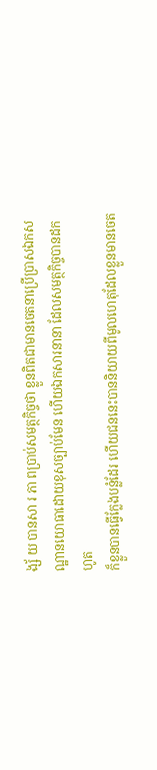ង្ស័ យ បានសា រ ភា ពប្រាប់សមត្ថកិច្ចថា ខ្លួនពិតជាមានចេតនាប្រើប្រាសឯកសណ្ឋានយោធាដោយខុសច្បាប់មែន ហើយឯកសារនានា ដែលសមត្ថកិច្ចបានដកហូត
ក៏ខ្លួនបានធ្វើក្លែងបន្លំដែរ ហើយជននេះបាននិយាយពីមូលហេតុដែលខ្លួនមានចេត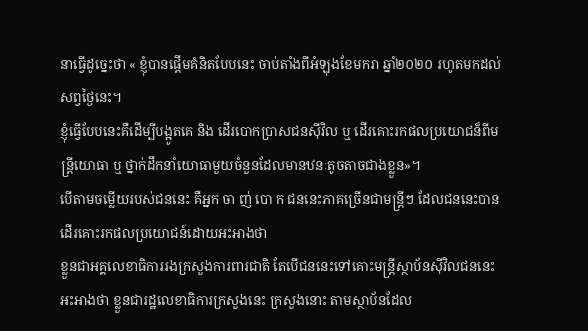នាធ្វើដូច្នេះថា « ខ្ញុំបានផ្ដើមគំនិតបែបនេះ ចាប់តាំងពីអំឡុងខែមករា ឆ្នាំ២០២០ រហូតមកដល់សព្វថ្ងៃនេះ។
ខ្ញុំធ្វើបែបនេះគឺដើម្បីបង្អូតគេ និង ដើរបោកប្រាសជនស៊ីវិល ឬ ដើរគោះរកផលប្រយោជន៏ពីមន្ត្រីយោធា ឬ ថ្នាក់ដឹកនាំយោធាមួយចំនួនដែលមានឋនៈតូចតាចជាងខ្លួន»។
បើតាមចម្លើយរបស់ជននេះ គឺអ្នក ចា ញ់ បោ ក ជននេះភាគច្រើនជាមន្ត្រីៗ ដែលជននេះបានដើរគោះរកផលប្រយោជន៍ដោយអះអាងថា
ខ្លួនជាអគ្គលេខាធិការរងក្រសួងការពារជាតិ តែបើជននេះទៅគោះមន្ត្រីស្ថាប័នស៊ីវិលជននេះអះអាងថា ខ្លួនជារដ្ឋលេខាធិការក្រសួងនេះ ក្រសួងនោះ តាមស្ថាប័នដែល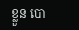ខ្លួន បោ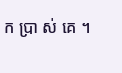ក ប្រា ស់ គេ ។